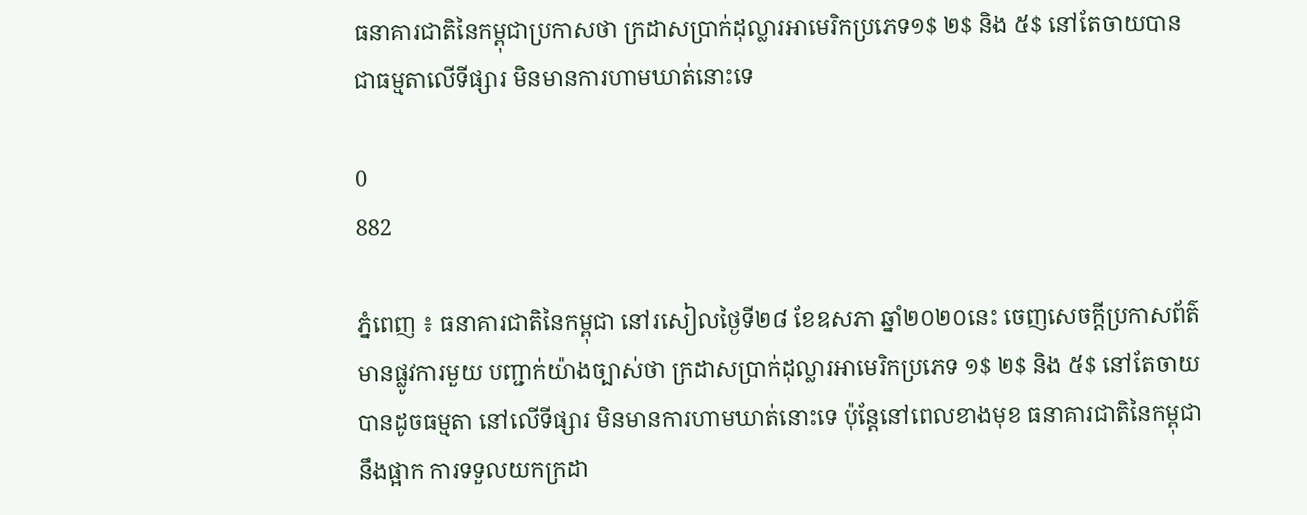ធនាគារជាតិនៃកម្ពុជាប្រកាសថា ក្រដាសប្រាក់ដុល្លារអាមេរិកប្រភេទ១$ ២$ និង ៥$ នៅតែចាយបានជាធម្មតាលើទីផ្សារ មិនមានការហាមឃាត់នោះទេ

0
882

ភ្នំពេញ ៖ ធនាគារជាតិនៃកម្ពុជា នៅរសៀលថ្ងៃទី២៨ ខែឧសភា ឆ្នាំ២០២០នេះ ចេញសេចក្តីប្រកាសព័ត៌ មានផ្លូវការមួយ បញ្ជាក់យ៉ាងច្បាស់ថា ក្រដាសប្រាក់ដុល្លារអាមេរិកប្រភេទ ១$ ២$ និង ៥$ នៅតែចាយ បានដូចធម្មតា នៅលើទីផ្សារ មិនមានការហាមឃាត់នោះទេ ប៉ុន្តែនៅពេលខាងមុខ ធនាគារជាតិនៃកម្ពុជា នឹងផ្អាក ការទទួលយកក្រដា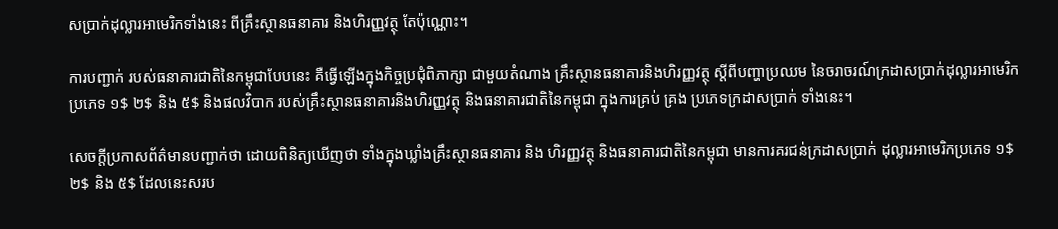សប្រាក់ដុល្លារអាមេរិកទាំងនេះ ពីគ្រឹះស្ថានធនាគារ និងហិរញ្ញវត្ថុ តែប៉ុណ្ណោះ។

ការបញ្ជាក់ របស់ធនាគារជាតិនៃកម្ពុជាបែបនេះ គឺធ្វើឡើងក្នុងកិច្ចប្រជុំពិភាក្សា ជាមួយតំណាង គ្រឹះស្ថានធនាគារនិងហិរញ្ញវត្ថុ ស្តីពីបញ្ហាប្រឈម នៃចរាចរណ៍ក្រដាសប្រាក់ដុល្លារអាមេរិក ប្រភេទ ១$ ២$ និង ៥$ និងផលវិបាក របស់គ្រឹះស្ថានធនាគារនិងហិរញ្ញវត្ថុ និងធនាគារជាតិនៃកម្ពុជា ក្នុងការគ្រប់ គ្រង ប្រភេទក្រដាសប្រាក់ ទាំងនេះ។

សេចក្តីប្រកាសព័ត៌មានបញ្ជាក់ថា ដោយពិនិត្យឃើញថា ទាំងក្នុងឃ្លាំងគ្រឹះស្ថានធនាគារ និង ហិរញ្ញវត្ថុ និងធនាគារជាតិនៃកម្ពុជា មានការគរជន់ក្រដាសប្រាក់ ដុល្លារអាមេរិកប្រភេទ ១$ ២$ និង ៥$ ដែលនេះសរប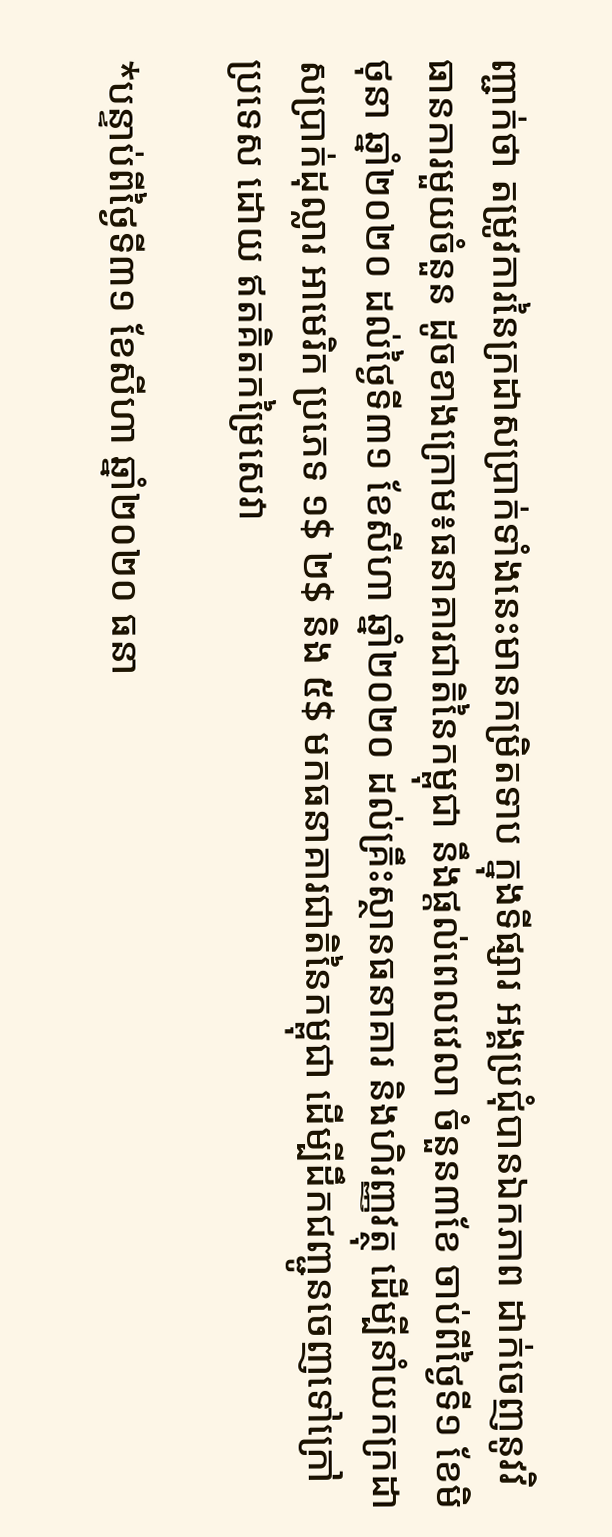ញ្ជាក់ថា តម្រូវការនៃក្រដាសប្រាក់ទាំងនេះមានកម្រិតទាប ក្នុងទីផ្សារ អង្គប្រជុំបានឯកភាព ដាក់ចេញនូវវិធានការមួយចំនួន ដូចខាងក្រោម៖ធនាគារជាតិនៃកម្ពុជា នឹងផ្តល់ពេលវេលា ចំនួន៣ខែ ចាប់ពីថ្ងៃទី១ ខែមិថុនា ឆ្នាំ២០២០ ដល់ថ្ងៃទី៣១ ខែសីហា ឆ្នាំ២០២០ ដល់គ្រឹះស្ថានធនាគារ និងហិរញ្ញវត្ថុ ដើម្បីនាំយកក្រដាសប្រាក់ដុល្លារ អាមេរិក ប្រភេទ ១$ ២$ និង ៥$ មកធនាគារជាតិនៃកម្ពុជា ដើម្បីដឹកជញ្ជូនចេញទៅក្រៅប្រទេស ដោយ ឥតគិតកម្រៃសេវា

*បន្ទាប់ពីថ្ងៃទី៣១ ខែសីហា ឆ្នាំ២០២០ ធនា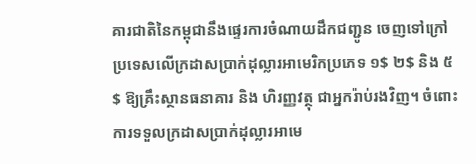គារជាតិនៃកម្ពុជានឹងផ្ទេរការចំណាយដឹកជញ្ជូន ចេញទៅក្រៅប្រទេសលើក្រដាសប្រាក់ដុល្លារអាមេរិកប្រភេទ ១$ ២$ និង ៥$ ឱ្យគ្រឹះស្ថានធនាគារ និង ហិរញ្ញវត្ថុ ជាអ្នករ៉ាប់រងវិញ។ ចំពោះការទទួលក្រដាសប្រាក់ដុល្លារអាមេ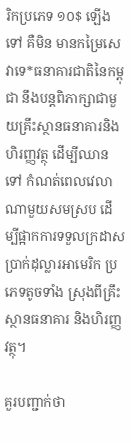រិកប្រភេទ ១០$ ឡើងទៅ គឺមិន មានកម្រៃសេវាទេ*ធនាគារជាតិនៃកម្ពុជា នឹងបន្តពិភាក្សាជាមួយគ្រឹះស្ថានធនាគារនិងហិរញ្ញវត្ថុ ដើម្បីឈានទៅ កំណត់ពេលវេលាណាមួយសមស្រប ដើម្បីផ្អាកការទទួលក្រដាសប្រាក់ដុល្លារអាមេរិក ប្រភេទតូចទាំង ស្រុងពីគ្រឹះស្ថានធនាគារ និងហិរញ្ញវត្ថុ។

គួរបញ្ជាក់ថា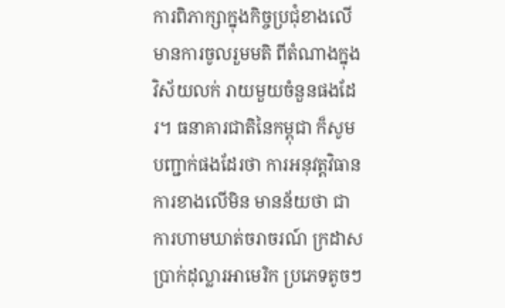ការពិភាក្សាក្នុងកិច្ចប្រជុំខាងលើ មានការចូលរួមមតិ ពីតំណាងក្នុងវិស័យលក់ រាយមួយចំនួនផងដែរ។ ធនាគារជាតិនៃកម្ពុជា ក៏សូមបញ្ជាក់ផងដែរថា ការអនុវត្តវិធានការខាងលើមិន មានន័យថា ជាការហាមឃាត់ចរាចរណ៍ ក្រដាសប្រាក់ដុល្លារអាមេរិក ប្រភេទតូចៗ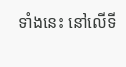ទាំងនេះ នៅលើទី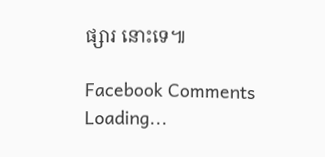ផ្សារ នោះទេ៕

Facebook Comments
Loading...